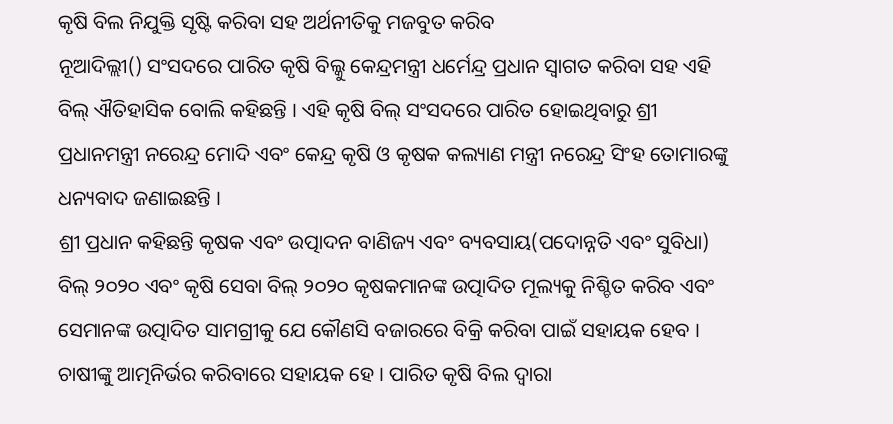କୃଷି ବିଲ ନିଯୁକ୍ତି ସୃଷ୍ଟି କରିବା ସହ ଅର୍ଥନୀତିକୁ ମଜବୁତ କରିବ
ନୂଆଦିଲ୍ଲୀ() ସଂସଦରେ ପାରିତ କୃଷି ବିଲ୍କୁ କେନ୍ଦ୍ରମନ୍ତ୍ରୀ ଧର୍ମେନ୍ଦ୍ର ପ୍ରଧାନ ସ୍ୱାଗତ କରିବା ସହ ଏହି ବିଲ୍ ଐତିହାସିକ ବୋଲି କହିଛନ୍ତି । ଏହି କୃଷି ବିଲ୍ ସଂସଦରେ ପାରିତ ହୋଇଥିବାରୁ ଶ୍ରୀ ପ୍ରଧାନମନ୍ତ୍ରୀ ନରେନ୍ଦ୍ର ମୋଦି ଏବଂ କେନ୍ଦ୍ର କୃଷି ଓ କୃଷକ କଲ୍ୟାଣ ମନ୍ତ୍ରୀ ନରେନ୍ଦ୍ର ସିଂହ ତୋମାରଙ୍କୁ ଧନ୍ୟବାଦ ଜଣାଇଛନ୍ତି ।
ଶ୍ରୀ ପ୍ରଧାନ କହିଛନ୍ତି କୃଷକ ଏବଂ ଉତ୍ପାଦନ ବାଣିଜ୍ୟ ଏବଂ ବ୍ୟବସାୟ(ପଦୋନ୍ନତି ଏବଂ ସୁବିଧା) ବିଲ୍ ୨୦୨୦ ଏବଂ କୃଷି ସେବା ବିଲ୍ ୨୦୨୦ କୃଷକମାନଙ୍କ ଉତ୍ପାଦିତ ମୂଲ୍ୟକୁ ନିଶ୍ଚିତ କରିବ ଏବଂ ସେମାନଙ୍କ ଉତ୍ପାଦିତ ସାମଗ୍ରୀକୁ ଯେ କୌଣସି ବଜାରରେ ବିକ୍ରି କରିବା ପାଇଁ ସହାୟକ ହେବ । ଚାଷୀଙ୍କୁ ଆତ୍ମନିର୍ଭର କରିବାରେ ସହାୟକ ହେ । ପାରିତ କୃଷି ବିଲ ଦ୍ୱାରା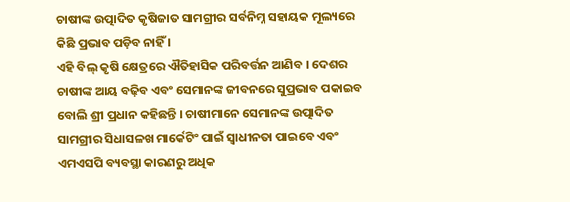ଚାଷୀଙ୍କ ଉତ୍ପାଦିତ କୃଷିଜାତ ସାମଗ୍ରୀର ସର୍ବନିମ୍ନ ସହାୟକ ମୂଲ୍ୟରେ କିଛି ପ୍ରଭାବ ପଡ଼ିବ ନାହିଁ ।
ଏହି ବିଲ୍ କୃଷି କ୍ଷେତ୍ରରେ ଐତିହାସିକ ପରିବର୍ତ୍ତନ ଆଣିବ । ଦେଶର ଚାଷୀଙ୍କ ଆୟ ବଢ଼ିବ ଏବଂ ସେମାନଙ୍କ ଜୀବନରେ ସୁପ୍ରଭାବ ପକାଇବ ବୋଲି ଶ୍ରୀ ପ୍ରଧାନ କହିଛନ୍ତି । ଚାଷୀମାନେ ସେମାନଙ୍କ ଉତ୍ପାଦିତ ସାମଗ୍ରୀର ସିଧାସଳଖ ମାର୍କେଟିଂ ପାଇଁ ସ୍ୱାଧୀନତା ପାଇବେ ଏବଂ ଏମଏସପି ବ୍ୟବସ୍ଥା କାରଣରୁ ଅଧିକ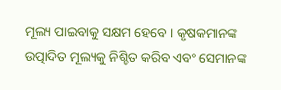ମୂଲ୍ୟ ପାଇବାକୁ ସକ୍ଷମ ହେବେ । କୃଷକମାନଙ୍କ ଉତ୍ପାଦିତ ମୂଲ୍ୟକୁ ନିଶ୍ଚିତ କରିବ ଏବଂ ସେମାନଙ୍କ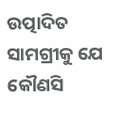ଉତ୍ପାଦିତ ସାମଗ୍ରୀକୁ ଯେ କୌଣସି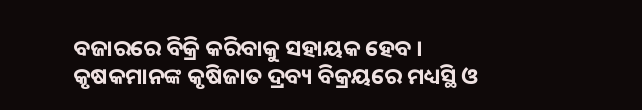ବଜାରରେ ବିକ୍ରି କରିବାକୁ ସହାୟକ ହେବ ।
କୃଷକମାନଙ୍କ କୃଷିଜାତ ଦ୍ରବ୍ୟ ବିକ୍ରୟରେ ମଧ୍ୟସ୍ଥି ଓ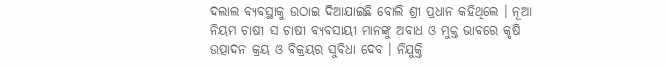ଦଲାଲ ବ୍ୟବସ୍ଥାକୁ ଉଠାଇ ଦିଆଯାଇଛି ବୋଲି ଶ୍ରୀ ପ୍ରଧାନ କହିଥିଲେ । ନୂଆ ନିୟମ ଚାଷୀ ସ ଚାଷୀ ବ୍ୟବସାୟୀ ମାନଙ୍କୁ ଅବାଧ ଓ ମୁକ୍ତ ଭାବରେ କୃଷି ଉତ୍ପାଦନ କ୍ରୟ ଓ ବିକ୍ରୟର ସୁବିଧା ଦେବ । ନିଯୁକ୍ତି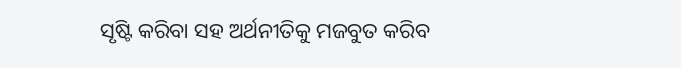ସୃଷ୍ଟି କରିବା ସହ ଅର୍ଥନୀତିକୁ ମଜବୁତ କରିବ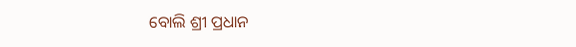ବୋଲି ଶ୍ରୀ ପ୍ରଧାନ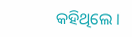କହିଥିଲେ ।